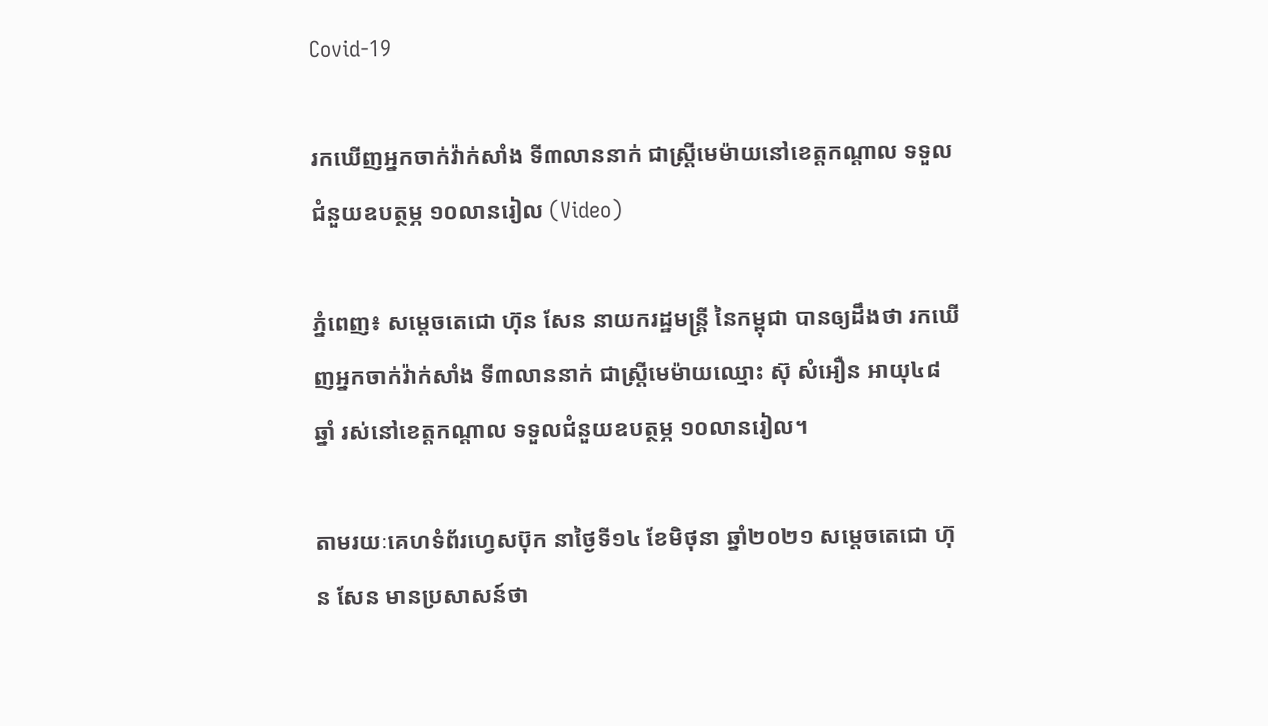Covid-19

រកឃើញអ្នកចាក់វ៉ាក់សាំង ទី៣លាននាក់ ជាស្ដ្រីមេម៉ាយនៅខេត្តកណ្ដាល ទទួលជំនួយឧបត្ថម្ភ ១០លានរៀល (Video)

ភ្នំពេញ៖ សម្តេចតេជោ ហ៊ុន សែន នាយករដ្ឋមន្ត្រី នៃកម្ពុជា បានឲ្យដឹងថា រកឃើញអ្នកចាក់វ៉ាក់សាំង ទី៣លាននាក់ ជាស្ដ្រីមេម៉ាយឈ្មោះ ស៊ុ សំអឿន អាយុ៤៨ឆ្នាំ រស់នៅខេត្តកណ្ដាល ទទួលជំនួយឧបត្ថម្ភ ១០លានរៀល។

តាមរយៈគេហទំព័រហ្វេសប៊ុក នាថ្ងៃទី១៤ ខែមិថុនា ឆ្នាំ២០២១ សម្តេចតេជោ ហ៊ុន សែន មានប្រសាសន៍ថា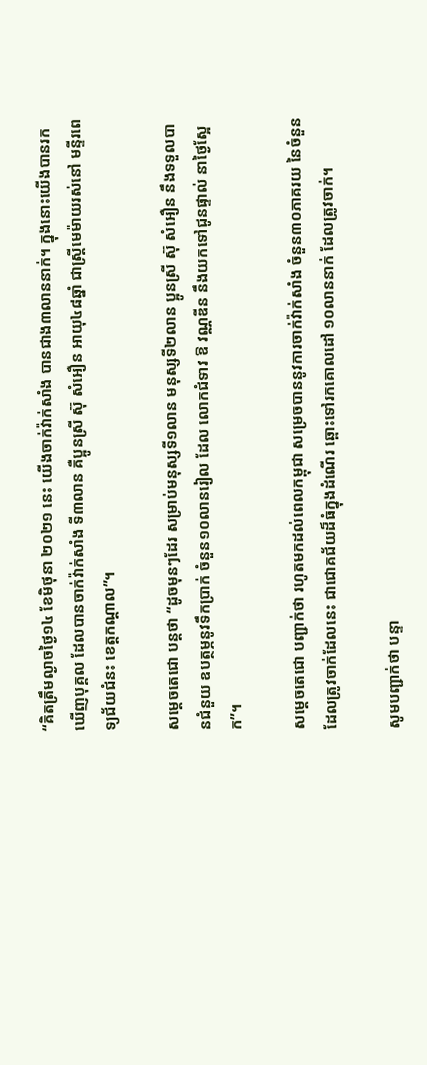“គិតត្រឹមល្ងាចថ្ងៃ១៤ ខែមិថុនា ២០២១ នេះ យើងចាក់វ៉ាក់សាំង បានជាង៣លាននាក់។ ក្នុងនោះយើងបានរកឃើញបុគ្គល ដែលបានចាក់វ៉ាក់សាំង ទី៣លាន គឺប្អូនស្រី ស៊ុ សំអឿន អាយុ៤៨ឆ្នាំ ជាស្ត្រីមេម៉ាយរស់នៅ មន្ទីរពេទ្យជ័យជំនះ ខេត្តកណ្តាល”។

សម្តេចតេជោ បន្ដថា “ដូចមុនៗដែរ សម្រាប់មនុស្សទី១លាន មនុស្សទី២លាន ប្អូនស្រី ស៊ុ សំអឿន នឹងទទួលបានជំនួយ ឧបត្ថម្ភនូវទឹកប្រាក់ ចំនួន១០លានរៀល ដែល លោកជំទាវ ឱ វណ្ណឌីន នឹងយកទៅជូនផ្ទាល់ នាថ្ងៃស្អែក”។

សម្តេចតេជោ បញ្ជាក់ថា រហូតមកដល់ពេលកម្ពុជា សម្រេចបាននូវការចាក់វ៉ាក់សាំង ចំនួន៣០ភាគរយ នៃចំនួនដែលត្រូវចាក់ដែលនេះ ជាជោគជ័យដ៏ធំក្នុងដំណើរ ឆ្ពោះទៅរកគោលដៅ ១០លាននាក់ ដែលត្រូវចាក់។

សូមបញ្ជាក់ថា បន្ទា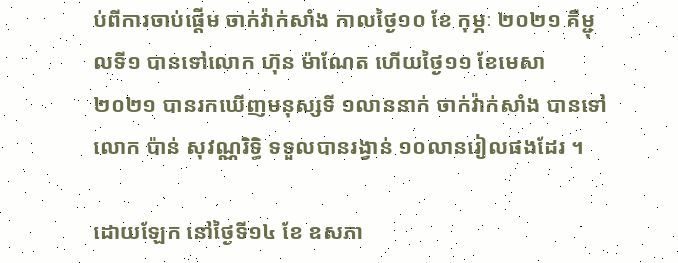ប់ពីការចាប់ផ្តើម ចាក់វ៉ាក់សាំង កាលថ្ងៃ១០ ខែ កុម្ភៈ ២០២១ គឺម្ជុលទី១ បានទៅលោក ហ៊ុន ម៉ាណែត ហើយថ្ងៃ១១ ខែមេសា ២០២១ បានរកឃើញមនុស្សទី ១លាននាក់ ចាក់វ៉ាក់សាំង បានទៅលោក ប៉ាន់ សុវណ្ណរិទ្ធិ ទទួលបានរង្វាន់ ១០លានរៀលផងដែរ ។

ដោយឡែក នៅថ្ងៃទី១៤ ខែ ឧសភា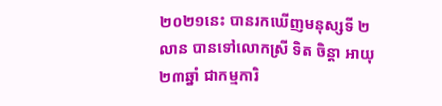២០២១នេះ បានរកឃើញមនុស្សទី ២លាន បានទៅលោកស្រី ទិត ចិន្តា អាយុ ២៣ឆ្នាំ ជាកម្មការិ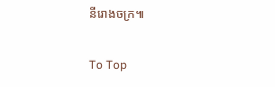នីរោងចក្រ៕

To Top